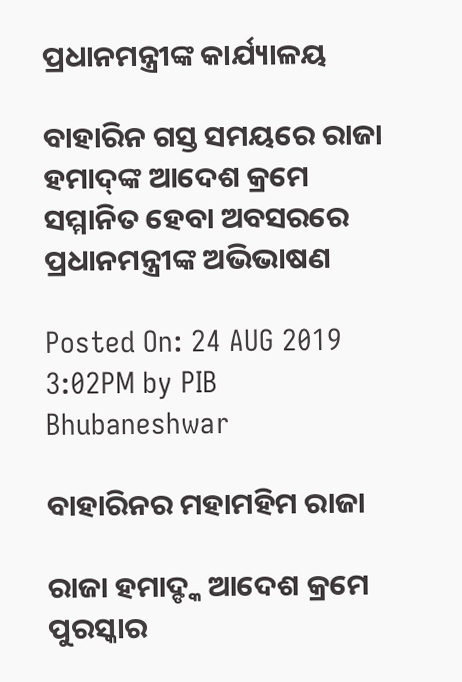ପ୍ରଧାନମନ୍ତ୍ରୀଙ୍କ କାର୍ଯ୍ୟାଳୟ

ବାହାରିନ ଗସ୍ତ ସମୟରେ ରାଜା ହମାଦ୍‌ଙ୍କ ଆଦେଶ କ୍ରମେ ସମ୍ମାନିତ ହେବା ଅବସରରେ ପ୍ରଧାନମନ୍ତ୍ରୀଙ୍କ ଅଭିଭାଷଣ

Posted On: 24 AUG 2019 3:02PM by PIB Bhubaneshwar

ବାହାରିନର ମହାମହିମ ରାଜା

ରାଜା ହମାଦ୍ଙ୍କ ଆଦେଶ କ୍ରମେ ପୁରସ୍କାର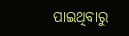ପାଇଥିବାରୁ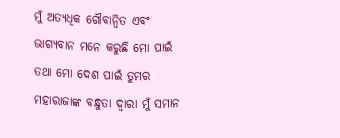ମୁଁ ଅତ୍ୟଧିକ ଗୌବାନ୍ୱିତ ଏବଂ ଭାଗ୍ୟବାନ ମନେ କରୁଛି ମୋ ପାଇଁ ତଥା ମୋ ଦେଶ ପାଇଁ ତୁମର ମହାରାଜାଙ୍କ ବନ୍ଧୁତା ଦ୍ୱାରା ମୁଁ ସମାନ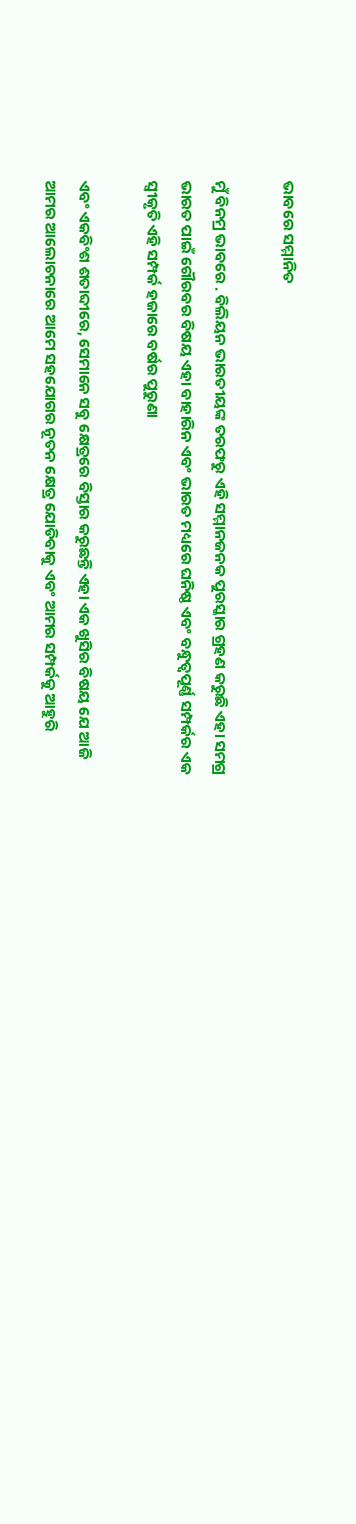ଭାବରେ ସମ୍ମାନିତ

ମୁଁ ବିନମ୍ର ଭାବରେ . ବିଲିୟନ ଭାରତୀୟଙ୍କ ତରଫରୁ ଏହି ସମ୍ମାନଜନକ ପୁରସ୍କାର ଗ୍ରହଣ କରୁଛି ଏହା ସମଗ୍ର ଭାରତ ପାଇଁ ଗୌରବର ବିଷୟ ଏହା ବାହାରିନ ଏବଂ ଭାରତ ମଧ୍ୟରେ ଘନିଷ୍ଠ ଏବଂ ବନ୍ଧୁତ୍ୱପୂର୍ଣ୍ଣ ସମ୍ପର୍କର ଏକ ସ୍ୱୀକୃତି ଏହି ସମ୍ପର୍କ ହଜାରେ ବର୍ଷର ପୁରୁଣା

ଏବଂ ଏକବିଂଶ ଶତାବ୍ଦୀରେ, ସେମାନେ ସବୁ କ୍ଷେତ୍ରରେ ବିସ୍ତାର କରୁଛନ୍ତି ଏହା ଏକ ଖୁସିର ବିଷୟ ଯେ ଆଜି ଆମର ଆଲୋଚନାରେ ଆମେ ସହଯୋଗର ନୂତନ କ୍ଷେତ୍ର ଯୋଡିବାକୁ ଏବଂ ଆମର ସମ୍ପର୍କକୁ ଆହୁରି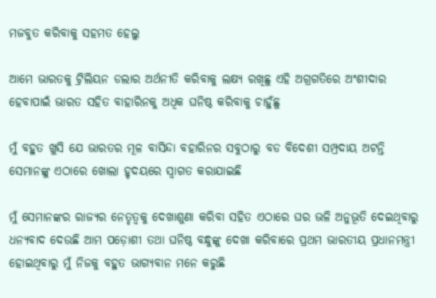ମଜବୁତ କରିବାକୁ ସହମତ ହେଲୁ

ଆମେ ଭାରତକୁ ଟ୍ରିଲିୟନ ଡଲାର ଅର୍ଥନୀତି କରିବାକୁ ଲକ୍ଷ୍ୟ ରଖିଛୁ ଏହି ଅଗ୍ରଗତିରେ ଅଂଶୀଦାର ହେବାପାଇଁ ଭାରତ ସହିତ ବାହାରିନକୁ ଅଧିକ ଘନିଷ୍ଠ କରିବାକୁ ଚାହୁଁଛୁ

ମୁଁ ବହୁତ ଖୁସି ଯେ ଭାରତର ମୂଳ ବାସିନ୍ଦା ବହାରିନର ସବୁଠାରୁ ବଡ ବିଦେଶୀ ସମ୍ପ୍ରଦାୟ ଅଟନ୍ତି ସେମାନଙ୍କୁ ଏଠାରେ ଖୋଲା ହୃଦୟରେ ସ୍ୱାଗତ କରାଯାଇଛି

ମୁଁ ସେମାନଙ୍କର ରାଜ୍ୟର ନେତୃତ୍ୱକୁ ଦେଖାଶୁଣା କରିବା ସହିତ ଏଠାରେ ଘର ଭଳି ଅନୁଭୂତି ଦେଇଥିବାରୁ ଧନ୍ୟବାଦ ଦେଉଛି ଆମ ପଡ଼ୋଶୀ ତଥା ଘନିଷ୍ଠ ବନ୍ଧୁଙ୍କୁ ଦେଖା କରିବାରେ ପ୍ରଥମ ଭାରତୀୟ ପ୍ରଧାନମନ୍ତ୍ରୀ ହୋଇଥିବାରୁ ମୁଁ ନିଜକୁ ବହୁତ ଭାଗ୍ୟବାନ ମନେ କରୁଛି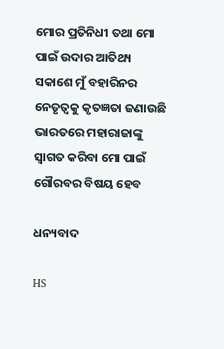ମୋର ପ୍ରତିନିଧୀ ତଥା ମୋ ପାଇଁ ଉଦାର ଆତିଥ୍ୟ ସକାଶେ ମୁଁ ବହାରିନର ନେତୃତ୍ୱକୁ କୃତଜ୍ଞତା ଜଣାଉଛି ଭାରତରେ ମହାରାଜାଙ୍କୁ ସ୍ୱାଗତ କରିବା ମୋ ପାଇଁ ଗୌରବର ବିଷୟ ହେବ

ଧନ୍ୟବାଦ

HS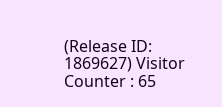(Release ID: 1869627) Visitor Counter : 65